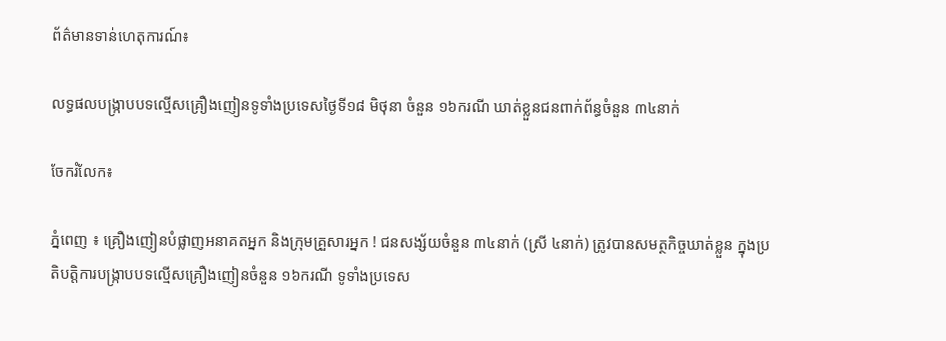ព័ត៌មានទាន់ហេតុការណ៍៖

លទ្ធផលបង្ក្រាបបទល្មើសគ្រឿងញៀនទូទាំងប្រទេសថ្ងៃទី១៨ មិថុនា ចំនួន ១៦ករណី ឃាត់ខ្លួនជនពាក់ព័ន្ធចំនួន ៣៤នាក់

ចែករំលែក៖

ភ្នំពេញ ៖ គ្រឿងញៀនបំផ្លាញអនាគតអ្នក និងក្រុមគ្រួសារអ្នក ! ជនសង្ស័យចំនួន ៣៤នាក់ (ស្រី ៤នាក់) ត្រូវបានសមត្ថកិច្ចឃាត់ខ្លួន ក្នុងប្រតិបត្តិការបង្ក្រាបបទល្មើសគ្រឿងញៀនចំនួន ១៦ករណី ទូទាំងប្រទេស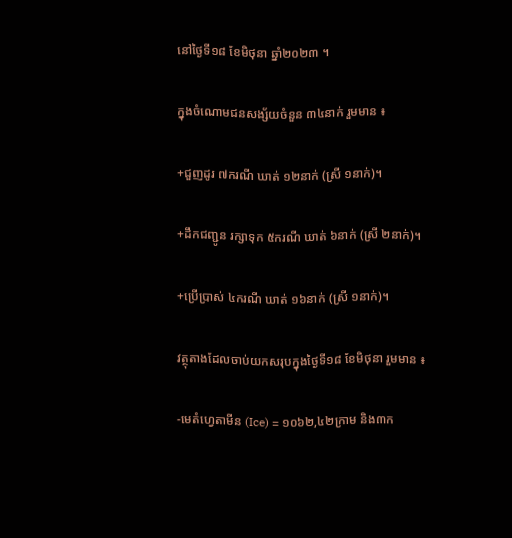នៅថ្ងៃទី១៨ ខែមិថុនា ឆ្នាំ២០២៣ ។

ក្នុងចំណោមជនសង្ស័យចំនួន ៣៤នាក់ រួមមាន ៖

+ជួញដូរ ៧ករណី ឃាត់ ១២នាក់ (ស្រី ១នាក់)។

+ដឹកជញ្ជូន រក្សាទុក ៥ករណី ឃាត់ ៦នាក់ (ស្រី ២នាក់)។

+ប្រើប្រាស់ ៤ករណី ឃាត់ ១៦នាក់ (ស្រី ១នាក់)។

វត្ថុតាងដែលចាប់យកសរុបក្នុងថ្ងៃទី១៨ ខែមិថុនា រួមមាន ៖

-មេតំហ្វេតាមីន (Ice) = ១០៦២,៤២ក្រាម និង៣ក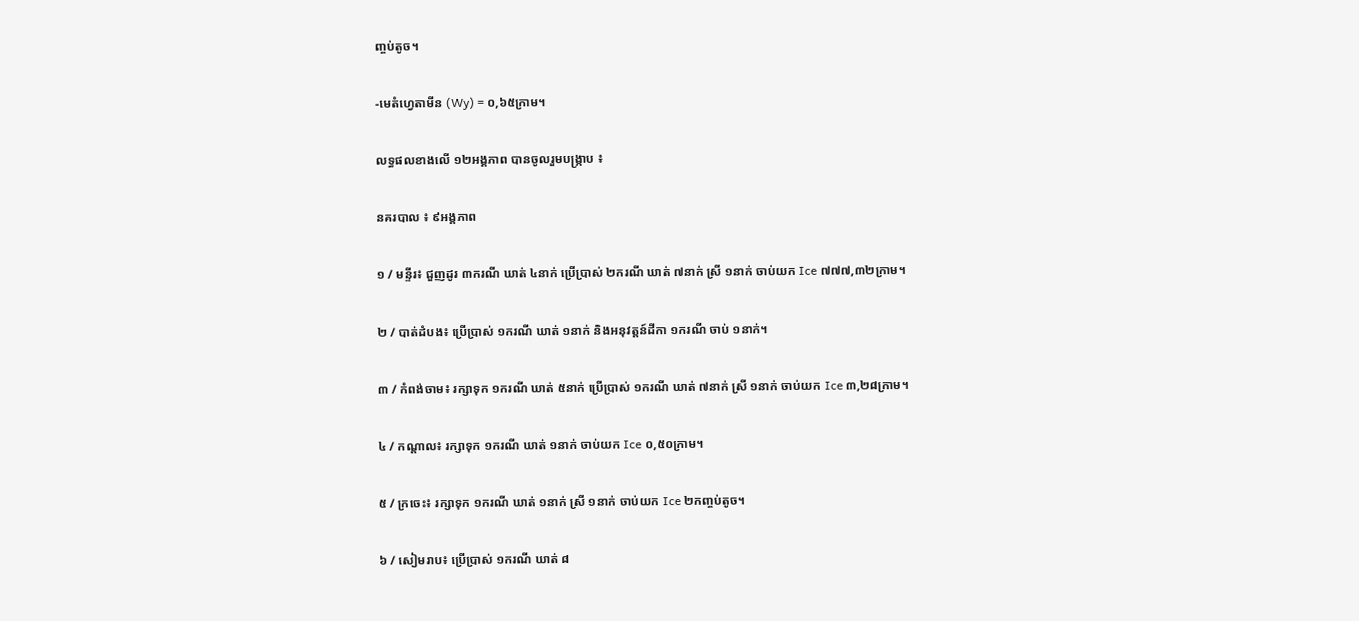ញ្ចប់តូច។

-មេតំហ្វេតាមីន (Wy) = ០,៦៥ក្រាម។

លទ្ធផលខាងលើ ១២អង្គភាព បានចូលរួមបង្ក្រាប ៖

នគរបាល ៖ ៩អង្គភាព

១ / មន្ទីរ៖ ជួញដូរ ៣ករណី ឃាត់ ៤នាក់ ប្រើប្រាស់ ២ករណី ឃាត់ ៧នាក់ ស្រី ១នាក់ ចាប់យក Ice ៧៧៧,៣២ក្រាម។

២ / បាត់ដំបង៖ ប្រើប្រាស់ ១ករណី ឃាត់ ១នាក់ និងអនុវត្តន៍ដីកា ១ករណី ចាប់ ១នាក់។

៣ / កំពង់ចាម៖ រក្សាទុក ១ករណី ឃាត់ ៥នាក់ ប្រើប្រាស់ ១ករណី ឃាត់ ៧នាក់ ស្រី ១នាក់ ចាប់យក Ice ៣,២៨ក្រាម។

៤ / កណ្តាល៖ រក្សាទុក ១ករណី ឃាត់ ១នាក់ ចាប់យក Ice ០,៥០ក្រាម។

៥ / ក្រចេះ៖ រក្សាទុក ១ករណី ឃាត់ ១នាក់ ស្រី ១នាក់ ចាប់យក Ice ២កញ្ចប់តូច។

៦ / សៀមរាប៖ ប្រើប្រាស់ ១ករណី ឃាត់ ៨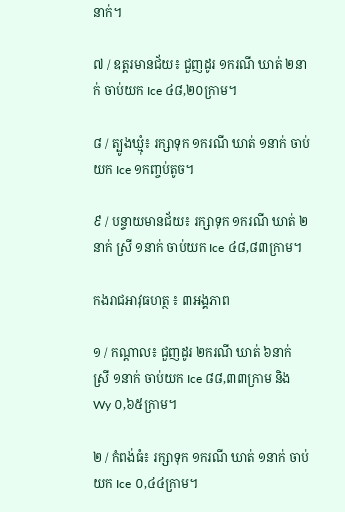នាក់។

៧ / ឧត្តរមានជ័យ៖ ជួញដូរ ១ករណី ឃាត់ ២នាក់ ចាប់យក Ice ៤៨,២០ក្រាម។

៨ / ត្បូងឃ្មុំ៖ រក្សាទុក ១ករណី ឃាត់ ១នាក់ ចាប់យក Ice ១កញ្ចប់តូច។

៩ / បន្ទាយមានជ័យ៖ រក្សាទុក ១ករណី ឃាត់ ២នាក់ ស្រី ១នាក់ ចាប់យក Ice ៤៨,៨៣ក្រាម។

កងរាជអាវុធហត្ថ ៖ ៣អង្គភាព

១ / កណ្តាល៖ ជួញដូរ ២ករណី ឃាត់ ៦នាក់ ស្រី ១នាក់ ចាប់យក Ice ៨៨,៣៣ក្រាម និង Wy ០,៦៥ក្រាម។

២ / កំពង់ធំ៖ រក្សាទុក ១ករណី ឃាត់ ១នាក់ ចាប់យក Ice ០,៤៤ក្រាម។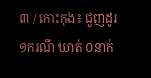៣ / កោះកុង៖ ជួញដូរ ១ករណី ឃាត់ ០នាក់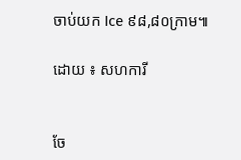ចាប់យក Ice ៩៨,៨០ក្រាម៕

ដោយ ៖ សហការី


ចែ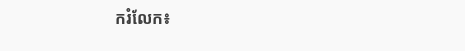ករំលែក៖